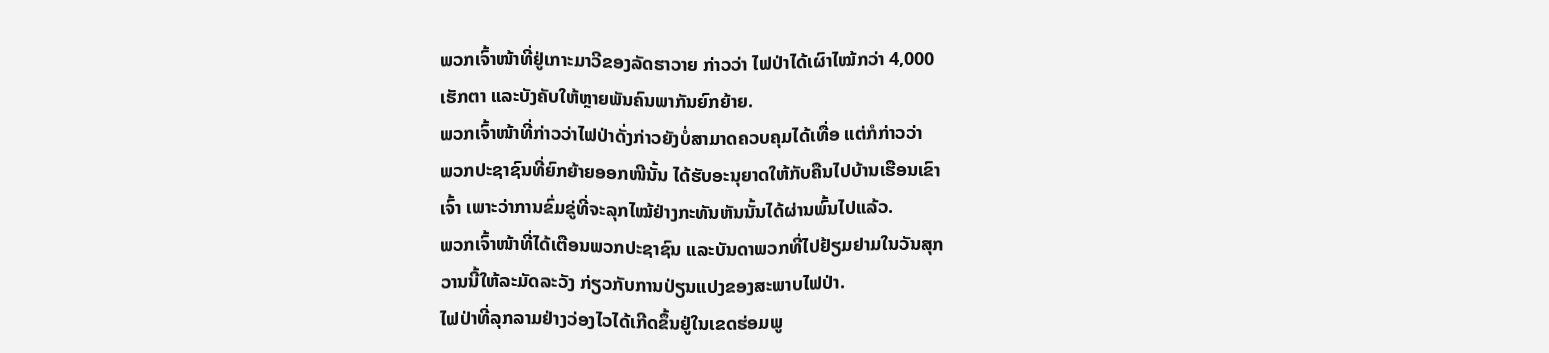ພວກເຈົ້າໜ້າທີ່ຢູ່ເກາະມາວີຂອງລັດຮາວາຍ ກ່າວວ່າ ໄຟປ່າໄດ້ເຜົາໄໝ້ກວ່າ 4,000
ເຮັກຕາ ແລະບັງຄັບໃຫ້ຫຼາຍພັນຄົນພາກັນຍົກຍ້າຍ.
ພວກເຈົ້າໜ້າທີ່ກ່າວວ່າໄຟປ່າດັ່ງກ່າວຍັງບໍ່ສາມາດຄວບຄຸມໄດ້ເທື່ອ ແຕ່ກໍກ່າວວ່າ
ພວກປະຊາຊົນທີ່ຍົກຍ້າຍອອກໜີນັ້ນ ໄດ້ຮັບອະນຸຍາດໃຫ້ກັບຄືນໄປບ້ານເຮືອນເຂົາ
ເຈົ້າ ເພາະວ່າການຂົ່ມຂູ່ທີ່ຈະລຸກໄໝ້ຢ່າງກະທັນຫັນນັ້ນໄດ້ຜ່ານພົ້ນໄປແລ້ວ.
ພວກເຈົ້າໜ້າທີ່ໄດ້ເຕືອນພວກປະຊາຊົນ ແລະບັນດາພວກທີ່ໄປຢ້ຽມຢາມໃນວັນສຸກ
ວານນີ້ໃຫ້ລະມັດລະວັງ ກ່ຽວກັບການປ່ຽນແປງຂອງສະພາບໄຟປ່າ.
ໄຟປ່າທີ່ລຸກລາມຢ່າງວ່ອງໄວໄດ້ເກີດຂຶ້ນຢູ່ໃນເຂດຮ່ອມພູ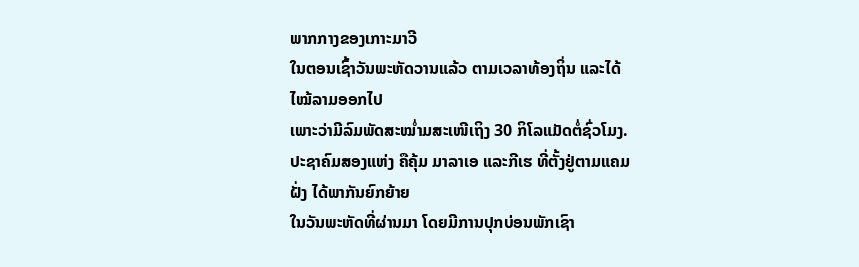ພາກກາງຂອງເກາະມາວີ
ໃນຕອນເຊົ້າວັນພະຫັດວານແລ້ວ ຕາມເວລາທ້ອງຖິ່ນ ແລະໄດ້ໄໝ້ລາມອອກໄປ
ເພາະວ່າມີລົມພັດສະໝ່ຳມສະເໜີເຖິງ 30 ກິໂລແມັດຕໍ່ຊົ່ວໂມງ.
ປະຊາຄົມສອງແຫ່ງ ຄືຄຸ້ມ ມາລາເອ ແລະກີເຮ ທີ່ຕັ້ງຢູ່ຕາມແຄມຝັ່ງ ໄດ້ພາກັນຍົກຍ້າຍ
ໃນວັນພະຫັດທີ່ຜ່ານມາ ໂດຍມີການປຸກບ່ອນພັກເຊົາ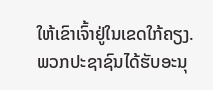ໃຫ້ເຂົາເຈົ້າຢູ່ໃນເຂດໃກ້ຄຽງ.
ພວກປະຊາຊົນໄດ້ຮັບອະນຸ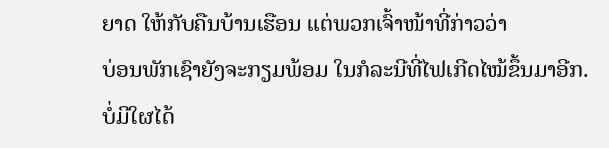ຍາດ ໃຫ້ກັບຄືນບ້ານເຮືອນ ແຕ່ພວກເຈົ້າໜ້າທີ່ກ່າວວ່າ
ບ່ອນພັກເຊົາຍັງຈະກຽມພ້ອມ ໃນກໍລະນີທີ່ໄຟເກີດໄໝ້ຂຶ້ນມາອີກ.
ບໍ່ມີໃຜໄດ້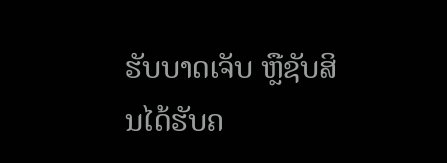ຮັບບາດເຈັບ ຫຼືຊັບສິນໄດ້ຮັບຄ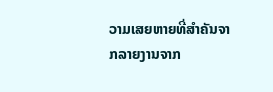ວາມເສຍຫາຍທີ່ສຳຄັນຈາກລາຍງານຈາກ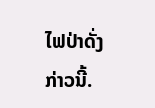ໄຟປ່າດັ່ງກ່າວນີ້.